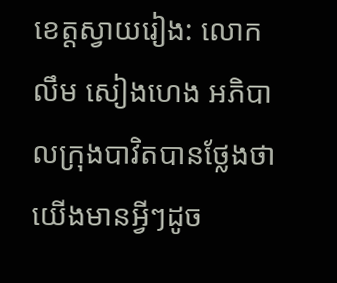ខេត្តស្វាយរៀង: លោក លឹម សៀងហេង អភិបាលក្រុងបាវិតបានថ្លែងថា យើងមានអ្វីៗដូច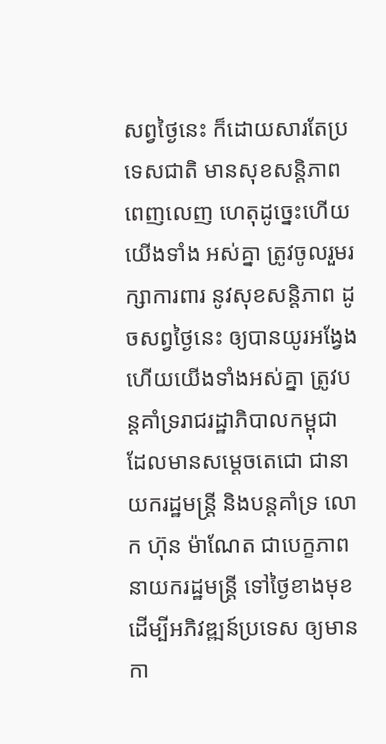សព្វថ្ងៃនេះ ក៏ដោយសារតែប្រទេសជាតិ មានសុខសន្តិភាពពេញលេញ ហេតុដូច្នេះហើយ យើងទាំង អស់គ្នា ត្រូវចូលរួមរក្សាការពារ នូវសុខសន្តិភាព ដូចសព្វថ្ងៃនេះ ឲ្យបានយូរអង្វែង ហើយយើងទាំងអស់គ្នា ត្រូវបន្តគាំទ្ររាជរដ្ឋាភិបាលកម្ពុជា ដែលមានសម្ដេចតេជោ ជានាយករដ្ឋមន្ត្រី និងបន្តគាំទ្រ លោក ហ៊ុន ម៉ាណែត ជាបេក្ខភាពនាយករដ្ឋមន្ត្រី ទៅថ្ងៃខាងមុខ ដើម្បីអភិវឌ្ឍន៍ប្រទេស ឲ្យមានកា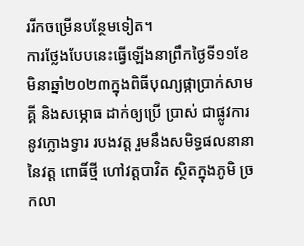ររីកចម្រើនបន្ថែមទៀត។
ការថ្លែងបែបនេះធ្វើឡើងនាព្រឹកថ្ងៃទី១១ខែមិនាឆ្នាំ២០២៣ក្នុងពិធីបុណ្យផ្កាប្រាក់សាមគ្គី និងសម្ភោធ ដាក់ឲ្យប្រើ ប្រាស់ ជាផ្លូវការ នូវក្លោងទ្វារ របងវត្ត រួមនឹងសមិទ្ធផលនានា នៃវត្ត ពោធិ៍ថ្មី ហៅវត្តបាវិត ស្ថិតក្នុងភូមិ ច្រកលា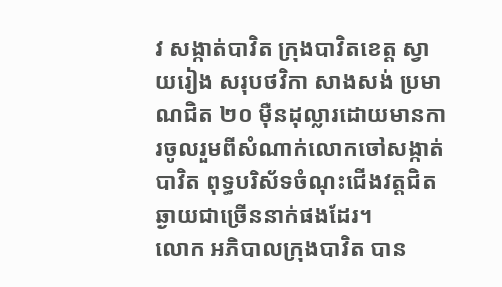វ សង្កាត់បាវិត ក្រុងបាវិតខេត្ត ស្វាយរៀង សរុបថវិកា សាងសង់ ប្រមាណជិត ២០ ម៉ឺនដុល្លារដោយមានការចូលរួមពីសំណាក់លោកចៅសង្កាត់បាវិត ពុទ្ធបរិស័ទចំណុះជើងវត្តជិតឆ្ងាយជាច្រើននាក់ផងដែរ។
លោក អភិបាលក្រុងបាវិត បាន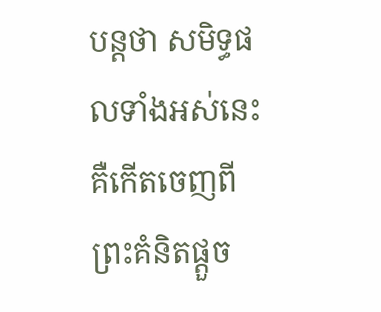បន្តថា សមិទ្ធផលទាំងអស់នេះ គឺកើតចេញពី ព្រះគំនិតផ្ដួច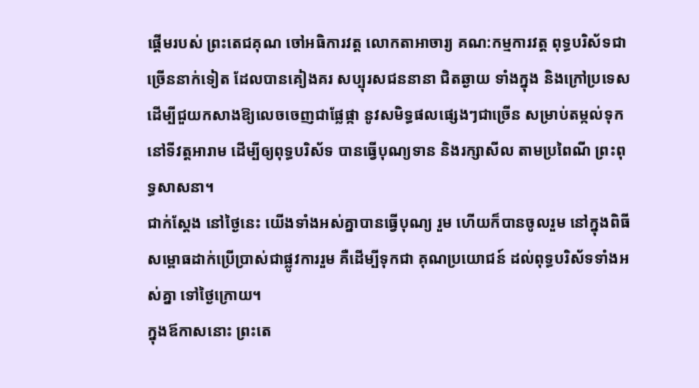ផ្ដើមរបស់ ព្រះតេជគុណ ចៅអធិការវត្ត លោកតាអាចារ្យ គណ:កម្មការវត្ត ពុទ្ធបរិស័ទជាច្រើននាក់ទៀត ដែលបានគៀងគរ សប្បុរសជននានា ជិតឆ្ងាយ ទាំងក្នុង និងក្រៅប្រទេស ដើម្បីជួយកសាងឱ្យលេចចេញជាផ្លែផ្កា នូវសមិទ្ធផលផ្សេងៗជាច្រើន សម្រាប់តម្កល់ទុក នៅទីវត្តអារាម ដើម្បីឲ្យពុទ្ធបរិស័ទ បានធ្វើបុណ្យទាន និងរក្សាសីល តាមប្រពៃណី ព្រះពុទ្ធសាសនា។
ជាក់ស្តែង នៅថ្ងៃនេះ យើងទាំងអស់គ្នាបានធ្វើបុណ្យ រួម ហើយក៏បានចូលរួម នៅក្នុងពិធីសម្ពោធដាក់ប្រើប្រាស់ជាផ្លូវការរួម គឺដើម្បីទុកជា គុណប្រយោជន៍ ដល់ពុទ្ធបរិស័ទទាំងអស់គ្នា ទៅថ្ងៃក្រោយ។
ក្នុងឪកាសនោះ ព្រះតេ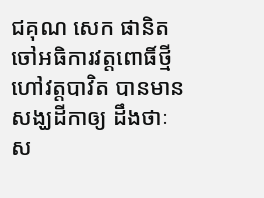ជគុណ សេក ផានិត ចៅអធិការវត្តពោធិ៍ថ្មី ហៅវត្តបាវិត បានមានសង្ឃដីកាឲ្យ ដឹងថាៈ ស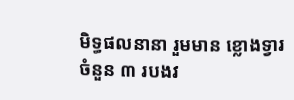មិទ្ធផលនានា រួមមាន ខ្លោងទ្វារចំនួន ៣ របងវ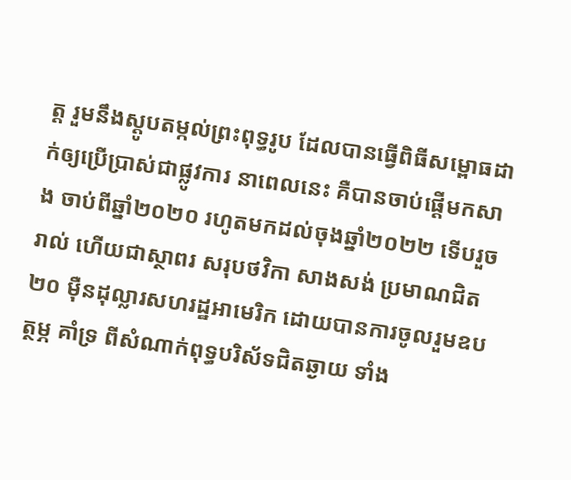ត្ត រួមនឹងស្ដូបតម្កល់ព្រះពុទ្ធរូប ដែលបានធ្វើពិធីសម្ពោធដាក់ឲ្យប្រើប្រាស់ជាផ្លូវការ នាពេលនេះ គឺបានចាប់ផ្ដើមកសាង ចាប់ពីឆ្នាំ២០២០ រហូតមកដល់ចុងឆ្នាំ២០២២ ទើបរួចរាល់ ហើយជាស្ថាពរ សរុបថវិកា សាងសង់ ប្រមាណជិត ២០ ម៉ឺនដុល្លារសហរដ្ឋអាមេរិក ដោយបានការចូលរួមឧបត្ថម្ភ គាំទ្រ ពីសំណាក់ពុទ្ធបរិស័ទជិតឆ្ងាយ ទាំង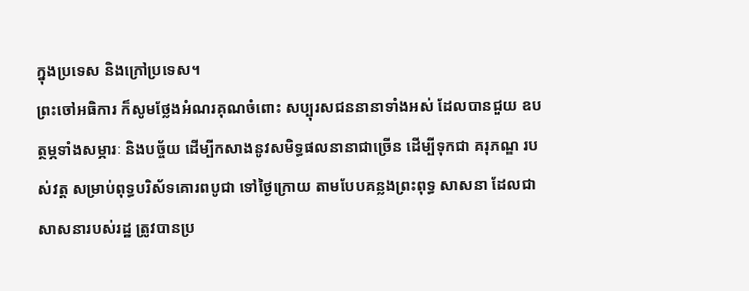ក្នុងប្រទេស និងក្រៅប្រទេស។
ព្រះចៅអធិការ ក៏សូមថ្លែងអំណរគុណចំពោះ សប្បុរសជននានាទាំងអស់ ដែលបានជួយ ឧបត្ថម្ភទាំងសម្ភារៈ និងបច្ច័យ ដើម្បីកសាងនូវសមិទ្ធផលនានាជាច្រើន ដើម្បីទុកជា គរុភណ្ឌ របស់វត្ត សម្រាប់ពុទ្ធបរិស័ទគោរពបូជា ទៅថ្ងៃក្រោយ តាមបែបគន្លងព្រះពុទ្ធ សាសនា ដែលជាសាសនារបស់រដ្ឋ ត្រូវបានប្រ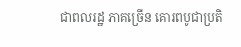ជាពលរដ្ឋ ភាគច្រើន គោរពបូជាប្រតិ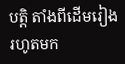បត្តិ តាំងពីដើមរៀងរហូតមក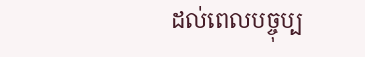ដល់ពេលបច្ចុប្ប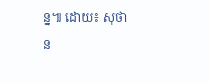ន្ន៕ ដោយ៖ សុថាន